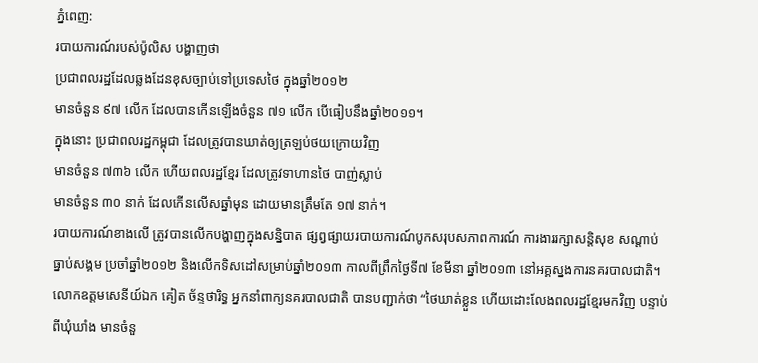ភ្នំពេញ:
របាយការណ៍របស់ប៉ូលិស បង្ហាញថា
ប្រជាពលរដ្ឋដែលឆ្លងដែនខុសច្បាប់ទៅប្រទេសថៃ ក្នុងឆ្នាំ២០១២
មានចំនួន ៩៧ លើក ដែលបានកើនឡើងចំនួន ៧១ លើក បើធៀបនឹងឆ្នាំ២០១១។
ក្នុងនោះ ប្រជាពលរដ្ឋកម្ពុជា ដែលត្រូវបានឃាត់ឲ្យត្រឡប់ថយក្រោយវិញ
មានចំនួន ៧៣៦ លើក ហើយពលរដ្ឋខ្មែរ ដែលត្រូវទាហានថៃ បាញ់ស្លាប់
មានចំនួន ៣០ នាក់ ដែលកើនលើសឆ្នាំមុន ដោយមានត្រឹមតែ ១៧ នាក់។
របាយការណ៍ខាងលើ ត្រូវបានលើកបង្ហាញក្នុងសន្និបាត ផ្សព្វផ្សាយរបាយការណ៍បូកសរុបសភាពការណ៍ ការងាររក្សាសន្ដិសុខ សណ្ដាប់ធ្នាប់សង្គម ប្រចាំឆ្នាំ២០១២ និងលើកទិសដៅសម្រាប់ឆ្នាំ២០១៣ កាលពីព្រឹកថ្ងៃទី៧ ខែមីនា ឆ្នាំ២០១៣ នៅអគ្គស្នងការនគរបាលជាតិ។
លោកឧត្តមសេនីយ៍ឯក គៀត ច័ន្ទថារិទ្ធ អ្នកនាំពាក្យនគរបាលជាតិ បានបញ្ជាក់ថា “ថៃឃាត់ខ្លួន ហើយដោះលែងពលរដ្ឋខ្មែរមកវិញ បន្ទាប់ពីឃុំឃាំង មានចំនួ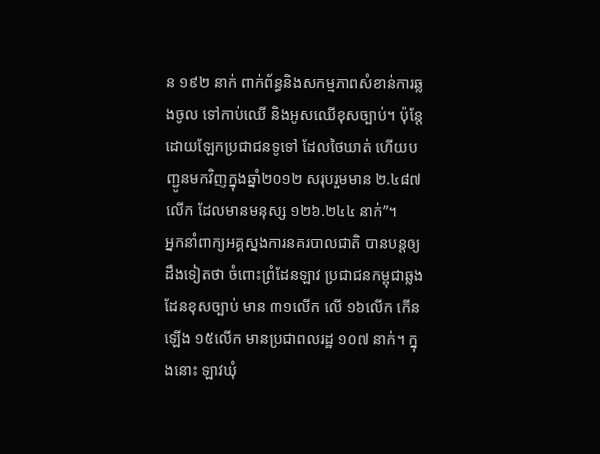ន ១៩២ នាក់ ពាក់ព័ន្ធនិងសកម្មភាពសំខាន់ការឆ្លងចូល ទៅកាប់ឈើ និងអូសឈើខុសច្បាប់។ ប៉ុន្តែដោយឡែកប្រជាជនទូទៅ ដែលថៃឃាត់ ហើយបញ្ជូនមកវិញក្នុងឆ្នាំ២០១២ សរុបរួមមាន ២.៤៨៧ លើក ដែលមានមនុស្ស ១២៦.២៤៤ នាក់”។
អ្នកនាំពាក្យអគ្គស្នងការនគរបាលជាតិ បានបន្តឲ្យដឹងទៀតថា ចំពោះព្រំដែនឡាវ ប្រជាជនកម្ពុជាឆ្លងដែនខុសច្បាប់ មាន ៣១លើក លើ ១៦លើក កើនឡើង ១៥លើក មានប្រជាពលរដ្ឋ ១០៧ នាក់។ ក្នុងនោះ ឡាវឃុំ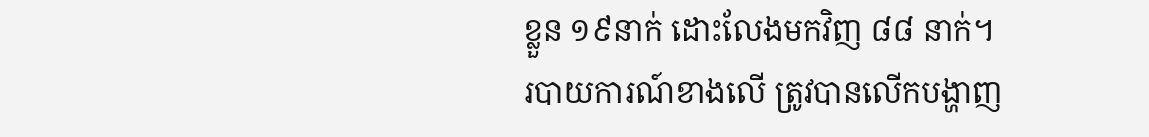ខ្លួន ១៩នាក់ ដោះលែងមកវិញ ៨៨ នាក់។
របាយការណ៍ខាងលើ ត្រូវបានលើកបង្ហាញ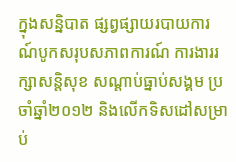ក្នុងសន្និបាត ផ្សព្វផ្សាយរបាយការណ៍បូកសរុបសភាពការណ៍ ការងាររក្សាសន្ដិសុខ សណ្ដាប់ធ្នាប់សង្គម ប្រចាំឆ្នាំ២០១២ និងលើកទិសដៅសម្រាប់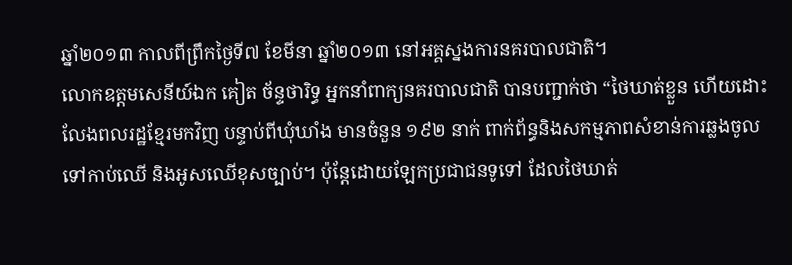ឆ្នាំ២០១៣ កាលពីព្រឹកថ្ងៃទី៧ ខែមីនា ឆ្នាំ២០១៣ នៅអគ្គស្នងការនគរបាលជាតិ។
លោកឧត្តមសេនីយ៍ឯក គៀត ច័ន្ទថារិទ្ធ អ្នកនាំពាក្យនគរបាលជាតិ បានបញ្ជាក់ថា “ថៃឃាត់ខ្លួន ហើយដោះលែងពលរដ្ឋខ្មែរមកវិញ បន្ទាប់ពីឃុំឃាំង មានចំនួន ១៩២ នាក់ ពាក់ព័ន្ធនិងសកម្មភាពសំខាន់ការឆ្លងចូល ទៅកាប់ឈើ និងអូសឈើខុសច្បាប់។ ប៉ុន្តែដោយឡែកប្រជាជនទូទៅ ដែលថៃឃាត់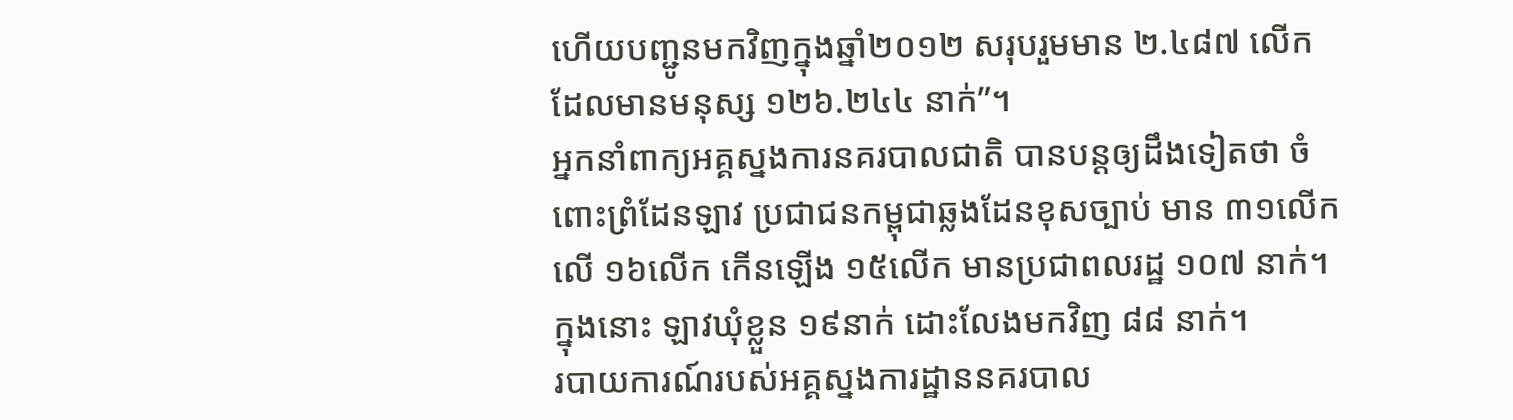ហើយបញ្ជូនមកវិញក្នុងឆ្នាំ២០១២ សរុបរួមមាន ២.៤៨៧ លើក ដែលមានមនុស្ស ១២៦.២៤៤ នាក់”។
អ្នកនាំពាក្យអគ្គស្នងការនគរបាលជាតិ បានបន្តឲ្យដឹងទៀតថា ចំពោះព្រំដែនឡាវ ប្រជាជនកម្ពុជាឆ្លងដែនខុសច្បាប់ មាន ៣១លើក លើ ១៦លើក កើនឡើង ១៥លើក មានប្រជាពលរដ្ឋ ១០៧ នាក់។ ក្នុងនោះ ឡាវឃុំខ្លួន ១៩នាក់ ដោះលែងមកវិញ ៨៨ នាក់។
របាយការណ៍របស់អគ្គស្នងការដ្ឋាននគរបាល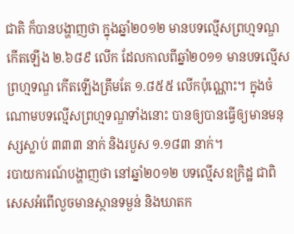ជាតិ ក៏បានបង្ហាញថា ក្នុងឆ្នាំ២០១២ មានបទល្មើសព្រហ្មទណ្ឌ កើតឡើង ២.៦៨៩ លើក ដែលកាលពីឆ្នាំ២០១១ មានបទល្មើសព្រហ្មទណ្ឌ កើតឡើងត្រឹមតែ ១.៨៥៥ លើកប៉ុណ្ណោះ។ ក្នុងចំណោមបទល្មើសព្រហ្មទណ្ឌទាំងនោះ បានឲ្យបានធ្វើឲ្យមានមនុស្សស្លាប់ ៣៣៣ នាក់ និងរបួស ១.១៨៣ នាក់។
របាយការណ៍បង្ហាញថា នៅឆ្នាំ២០១២ បទល្មើសឧក្រិដ្ឋ ជាពិសេសអំពើលួចមានស្ថានទម្ងន់ និងឃាតក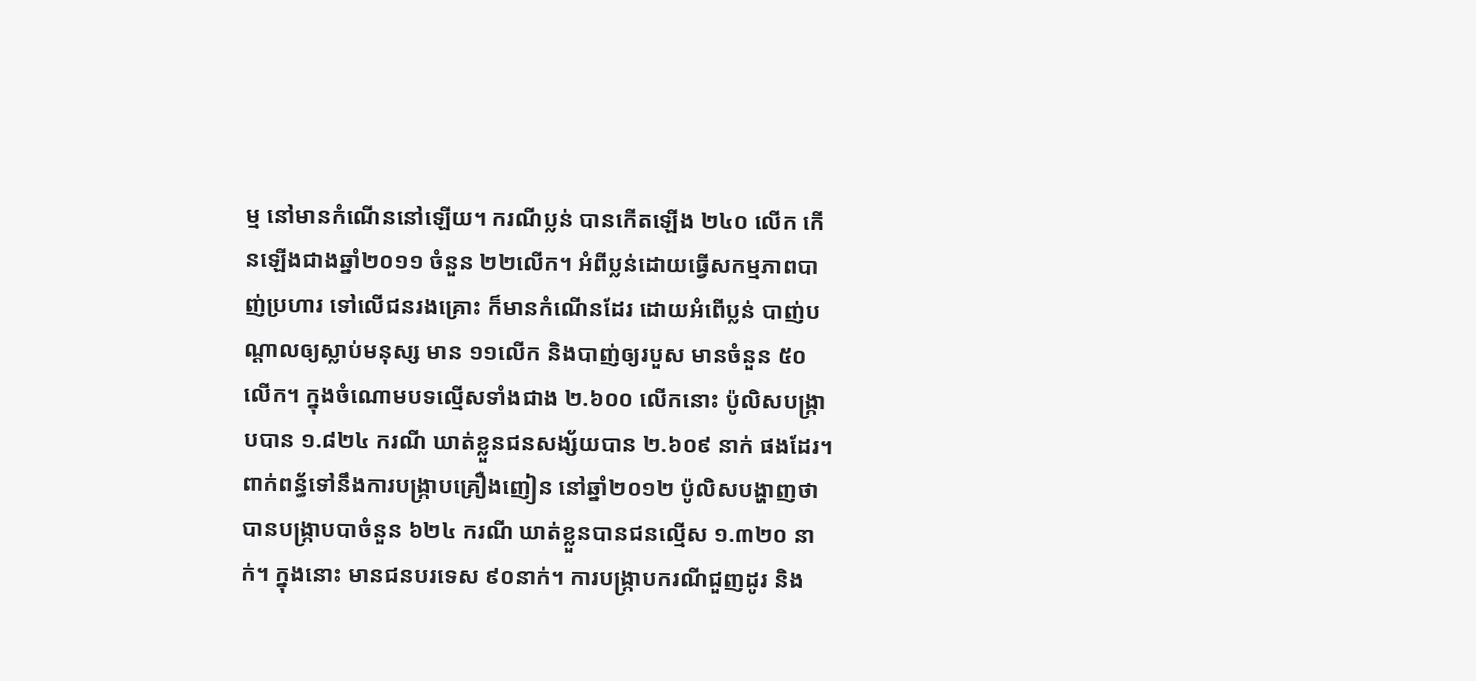ម្ម នៅមានកំណើននៅឡើយ។ ករណីប្លន់ បានកើតឡើង ២៤០ លើក កើនឡើងជាងឆ្នាំ២០១១ ចំនួន ២២លើក។ អំពីប្លន់ដោយធ្វើសកម្មភាពបាញ់ប្រហារ ទៅលើជនរងគ្រោះ ក៏មានកំណើនដែរ ដោយអំពើប្លន់ បាញ់បណ្ដាលឲ្យស្លាប់មនុស្ស មាន ១១លើក និងបាញ់ឲ្យរបួស មានចំនួន ៥០ លើក។ ក្នុងចំណោមបទល្មើសទាំងជាង ២.៦០០ លើកនោះ ប៉ូលិសបង្ក្រាបបាន ១.៨២៤ ករណី ឃាត់ខ្លួនជនសង្ស័យបាន ២.៦០៩ នាក់ ផងដែរ។
ពាក់ពន្ធ័ទៅនឹងការបង្ក្រាបគ្រឿងញៀន នៅឆ្នាំ២០១២ ប៉ូលិសបង្ហាញថា បានបង្ក្រាបបាចំនួន ៦២៤ ករណី ឃាត់ខ្លួនបានជនល្មើស ១.៣២០ នាក់។ ក្នុងនោះ មានជនបរទេស ៩០នាក់។ ការបង្ក្រាបករណីជួញដូរ និង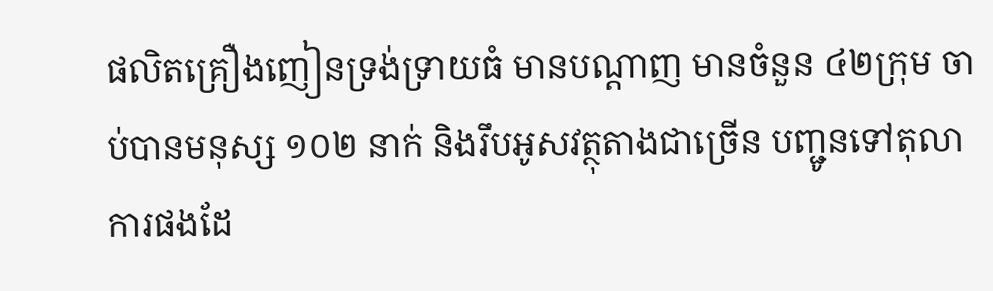ផលិតគ្រឿងញៀនទ្រង់ទ្រាយធំ មានបណ្ដាញ មានចំនួន ៤២ក្រុម ចាប់បានមនុស្ស ១០២ នាក់ និងរឹបអូសវត្ថុតាងជាច្រើន បញ្ជូនទៅតុលាការផងដែ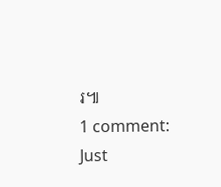រ៕
1 comment:
Just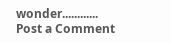wonder............
Post a Comment